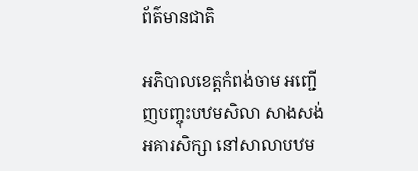ព័ត៌មានជាតិ

អភិបាលខេត្តកំពង់ចាម អញ្ជើញបញ្ចុះបឋមសិលា សាងសង់អគារសិក្សា នៅសាលាបឋម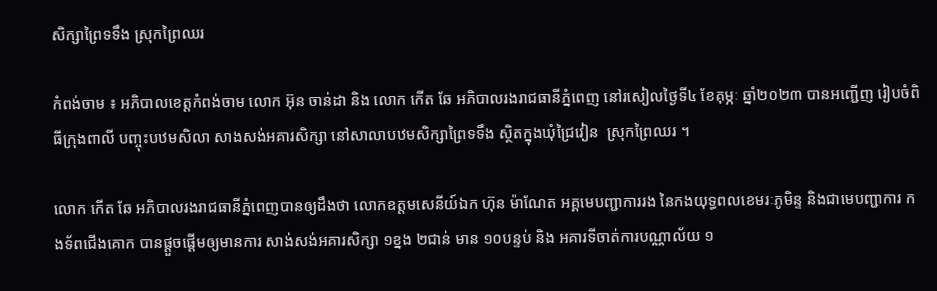សិក្សាព្រៃទទឹង ស្រុកព្រៃឈរ

កំពង់ចាម ៖ អភិបាលខេត្តកំពង់ចាម លោក អ៊ុន ចាន់ដា និង លោក កើត ឆែ អភិបាលរងរាជធានីភ្នំពេញ នៅរសៀលថ្ងៃទី៤ ខែគុម្ភៈ ឆ្នាំ២០២៣ បានអញ្ជើញ រៀបចំពិធីក្រុងពាលី បញ្ចុះបឋមសិលា សាងសង់អគារសិក្សា នៅសាលាបឋមសិក្សាព្រៃទទឹង ស្ថិតក្នុងឃុំជ្រៃវៀន  ស្រុកព្រៃឈរ ។

លោក កើត ឆែ អភិបាលរងរាជធានីភ្នំពេញបានឲ្យដឹងថា លោកឧត្តមសេនីយ៍ឯក ហ៊ុន ម៉ាណែត អគ្គមេបញ្ជាការរង នៃកងយុទ្ធពលខេមរៈភូមិន្ទ និងជាមេបញ្ជាការ កងទ័ពជើងគោក បានផ្តួចផ្តើមឲ្យមានការ សាង់សង់អគារសិក្សា ១ខ្នង ២ជាន់ មាន ១០បន្ទប់ និង អគារទីចាត់ការបណ្ណាល័យ ១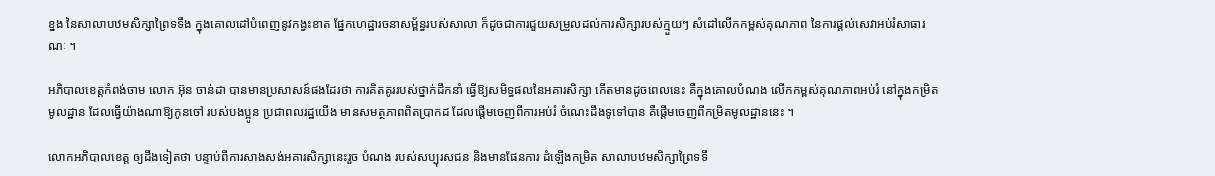ខ្នង នៃសាលាបឋមសិក្សាព្រៃទទឹង ក្នុងគោលដៅបំពេញនូវកង្វះខាត ផ្នែកហេដ្ឋារចនាសម្ព័ន្ធរបស់សាលា ក៏ដូចជាការជួយសម្រួលដល់ការសិក្សារបស់ក្មួយៗ សំដៅលើកកម្ពស់គុណភាព នៃការផ្ដល់សេវាអប់រំសាធារណៈ ។

អភិបាលខេត្តកំពង់ចាម លោក អ៊ុន ចាន់ដា បានមានប្រសាសន៍ផងដែរថា ការគិតគូររបស់ថ្នាក់ដឹកនាំ ធ្វើឱ្យសមិទ្ធផលនៃអគារសិក្សា កើតមានដូចពេលនេះ គឺក្នុងគោលបំណង លើកកម្ពស់គុណភាពអប់រំ នៅក្នុងកម្រិតមូលដ្ឋាន ដែលធ្វើយ៉ាងណាឱ្យកូនចៅ របស់បងប្អូន ប្រជាពលរដ្ឋយើង មានសមត្ថភាពពិតប្រាកដ ដែលផ្ដើមចេញពីការអប់រំ ចំណេះដឹងទូទៅបាន គឺផ្ដើមចេញពីកម្រិតមូលដ្ឋាននេះ ។

លោកអភិបាលខេត្ត ឲ្យដឹងទៀតថា បន្ទាប់ពីការសាងសង់អគារសិក្សានេះរួច បំណង របស់សប្បុរសជន និងមានផែនការ ដំឡើងកម្រិត សាលាបឋមសិក្សាព្រៃទទឹ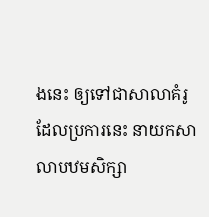ងនេះ ឲ្យទៅជាសាលាគំរូ ដែលប្រការនេះ នាយកសាលាបឋមសិក្សា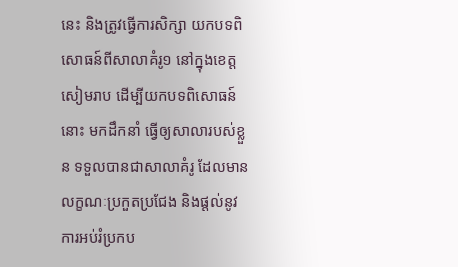នេះ និងត្រូវធ្វើការសិក្សា យកបទពិសោធន៍ពីសាលាគំរូ១ នៅក្នុងខេត្តសៀមរាប ដើម្បីយកបទពិសោធន៍នោះ មកដឹកនាំ ធ្វើឲ្យសាលារបស់ខ្លួន ទទួលបានជាសាលាគំរូ ដែលមានលក្ខណៈប្រកួតប្រជែង និងផ្តល់នូវការអប់រំប្រកប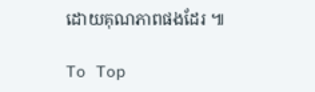ដោយគុណភាពផងដែរ ៕

To Top